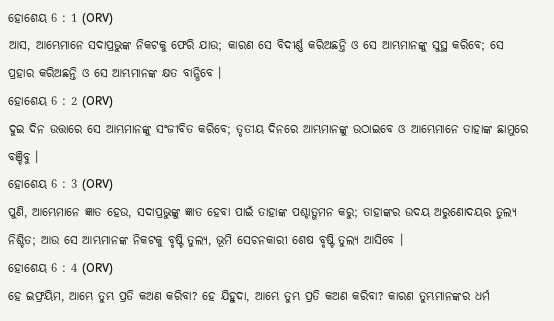ହୋଶେୟ 6 : 1 (ORV)
ଆସ, ଆମ୍ଭେମାନେ ସଦାପ୍ରଭୁଙ୍କ ନିକଟକୁ ଫେରି ଯାଉ; କାରଣ ସେ ବିଦୀର୍ଣ୍ଣ କରିଅଛନ୍ତି ଓ ସେ ଆମ୍ଭମାନଙ୍କୁ ସୁସ୍ଥ କରିବେ; ସେ ପ୍ରହାର କରିଅଛନ୍ତି ଓ ସେ ଆମ୍ଭମାନଙ୍କ କ୍ଷତ ବାନ୍ଧିବେ ।
ହୋଶେୟ 6 : 2 (ORV)
ଦୁଇ ଦିନ ଉତ୍ତାରେ ସେ ଆମ୍ଭମାନଙ୍କୁ ସଂଜୀବିତ କରିବେ; ତୃତୀୟ ଦିନରେ ଆମ୍ଭମାନଙ୍କୁ ଉଠାଇବେ ଓ ଆମ୍ଭେମାନେ ତାହାଙ୍କ ଛାମୁରେ ବଞ୍ଚିବୁ ।
ହୋଶେୟ 6 : 3 (ORV)
ପୁଣି, ଆମ୍ଭେମାନେ ଜ୍ଞାତ ହେଉ, ସଦାପ୍ରଭୁଙ୍କୁ ଜ୍ଞାତ ହେବା ପାଇଁ ତାହାଙ୍କ ପଶ୍ଚାତ୍ଗମନ କରୁ; ତାହାଙ୍କର ଉଦୟ ଅରୁଣୋଦୟର ତୁଲ୍ୟ ନିଶ୍ଚିତ; ଆଉ ସେ ଆମ୍ଭମାନଙ୍କ ନିକଟକୁ ବୃଷ୍ଟି ତୁଲ୍ୟ, ଭୂମି ସେଚନକାରୀ ଶେଷ ବୃଷ୍ଟି ତୁଲ୍ୟ ଆସିବେ ।
ହୋଶେୟ 6 : 4 (ORV)
ହେ ଇଫ୍ରୟିମ, ଆମ୍ଭେ ତୁମ୍ଭ ପ୍ରତି କଅଣ କରିବା? ହେ ଯିହୁଦା, ଆମ୍ଭେ ତୁମ୍ଭ ପ୍ରତି କଅଣ କରିବା? କାରଣ ତୁମ୍ଭମାନଙ୍କର ଧର୍ମ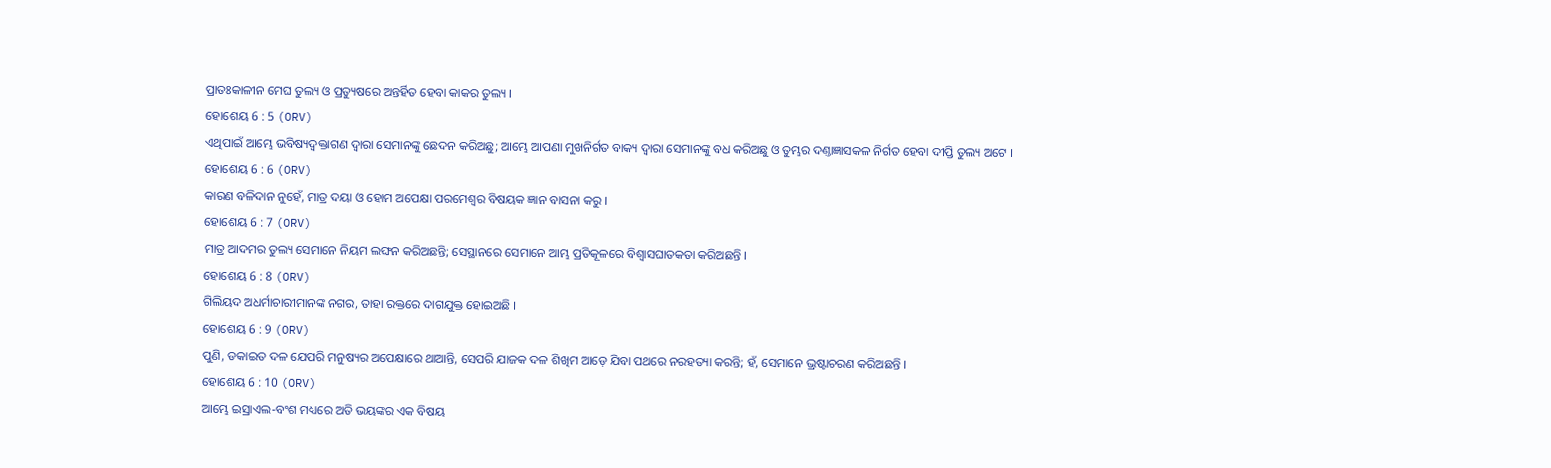ପ୍ରାତଃକାଳୀନ ମେଘ ତୁଲ୍ୟ ଓ ପ୍ରତ୍ୟୁଷରେ ଅନ୍ତର୍ହିତ ହେବା କାକର ତୁଲ୍ୟ ।
ହୋଶେୟ 6 : 5 (ORV)
ଏଥିପାଇଁ ଆମ୍ଭେ ଭବିଷ୍ୟଦ୍ବକ୍ତାଗଣ ଦ୍ଵାରା ସେମାନଙ୍କୁ ଛେଦନ କରିଅଛୁ; ଆମ୍ଭେ ଆପଣା ମୁଖନିର୍ଗତ ବାକ୍ୟ ଦ୍ଵାରା ସେମାନଙ୍କୁ ବଧ କରିଅଛୁ ଓ ତୁମ୍ଭର ଦଣ୍ତାଜ୍ଞାସକଳ ନିର୍ଗତ ହେବା ଦୀପ୍ତି ତୁଲ୍ୟ ଅଟେ ।
ହୋଶେୟ 6 : 6 (ORV)
କାରଣ ବଳିଦାନ ନୁହେଁ, ମାତ୍ର ଦୟା ଓ ହୋମ ଅପେକ୍ଷା ପରମେଶ୍ଵର ବିଷୟକ ଜ୍ଞାନ ବାସନା କରୁ ।
ହୋଶେୟ 6 : 7 (ORV)
ମାତ୍ର ଆଦମର ତୁଲ୍ୟ ସେମାନେ ନିୟମ ଲଙ୍ଘନ କରିଅଛନ୍ତି; ସେସ୍ଥାନରେ ସେମାନେ ଆମ୍ଭ ପ୍ରତିକୂଳରେ ବିଶ୍ଵାସଘାତକତା କରିଅଛନ୍ତି ।
ହୋଶେୟ 6 : 8 (ORV)
ଗିଲିୟଦ ଅଧର୍ମାଚାରୀମାନଙ୍କ ନଗର, ତାହା ରକ୍ତରେ ଦାଗଯୁକ୍ତ ହୋଇଅଛି ।
ହୋଶେୟ 6 : 9 (ORV)
ପୁଣି, ଡକାଇତ ଦଳ ଯେପରି ମନୁଷ୍ୟର ଅପେକ୍ଷାରେ ଥାଆନ୍ତି, ସେପରି ଯାଜକ ଦଳ ଶିଖିମ ଆଡ଼େ ଯିବା ପଥରେ ନରହତ୍ୟା କରନ୍ତି; ହଁ, ସେମାନେ ଭ୍ରଷ୍ଟାଚରଣ କରିଅଛନ୍ତି ।
ହୋଶେୟ 6 : 10 (ORV)
ଆମ୍ଭେ ଇସ୍ରାଏଲ-ବଂଶ ମଧ୍ୟରେ ଅତି ଭୟଙ୍କର ଏକ ବିଷୟ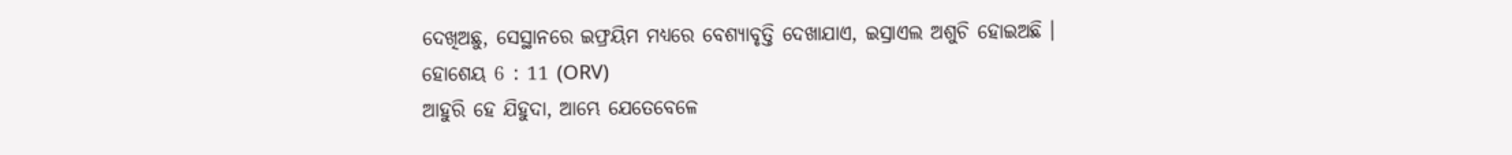ଦେଖିଅଛୁ, ସେସ୍ଥାନରେ ଇଫ୍ରୟିମ ମଧ୍ୟରେ ବେଶ୍ୟାବୃତ୍ତି ଦେଖାଯାଏ, ଇସ୍ରାଏଲ ଅଶୁଚି ହୋଇଅଛି ।
ହୋଶେୟ 6 : 11 (ORV)
ଆହୁରି ହେ ଯିହୁଦା, ଆମ୍ଭେ ଯେତେବେଳେ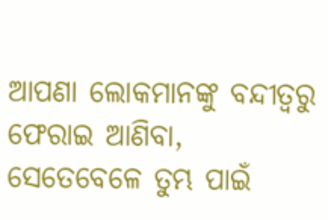ଆପଣା ଲୋକମାନଙ୍କୁ ବନ୍ଦୀତ୍ଵରୁ ଫେରାଇ ଆଣିବା, ସେତେବେଳେ ତୁମ୍ଭ ପାଇଁ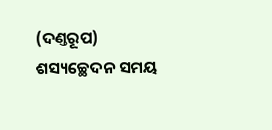(ଦଣ୍ତରୂପ) ଶସ୍ୟଚ୍ଛେଦନ ସମୟ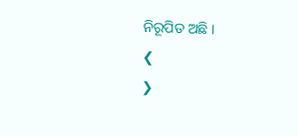ନିରୂପିତ ଅଛି ।
❮
❯